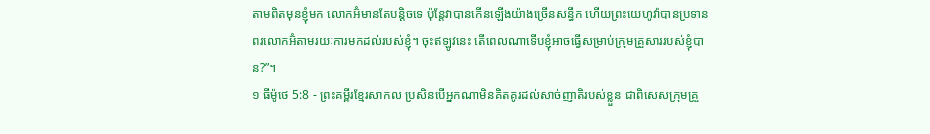តាមពិតមុនខ្ញុំមក លោកអ៊ំមានតែបន្តិចទេ ប៉ុន្តែវាបានកើនឡើងយ៉ាងច្រើនសន្ធឹក ហើយព្រះយេហូវ៉ាបានប្រទានពរលោកអ៊ំតាមរយៈការមកដល់របស់ខ្ញុំ។ ចុះឥឡូវនេះ តើពេលណាទើបខ្ញុំអាចធ្វើសម្រាប់ក្រុមគ្រួសាររបស់ខ្ញុំបាន?”។
១ ធីម៉ូថេ 5:8 - ព្រះគម្ពីរខ្មែរសាកល ប្រសិនបើអ្នកណាមិនគិតគូរដល់សាច់ញាតិរបស់ខ្លួន ជាពិសេសក្រុមគ្រួ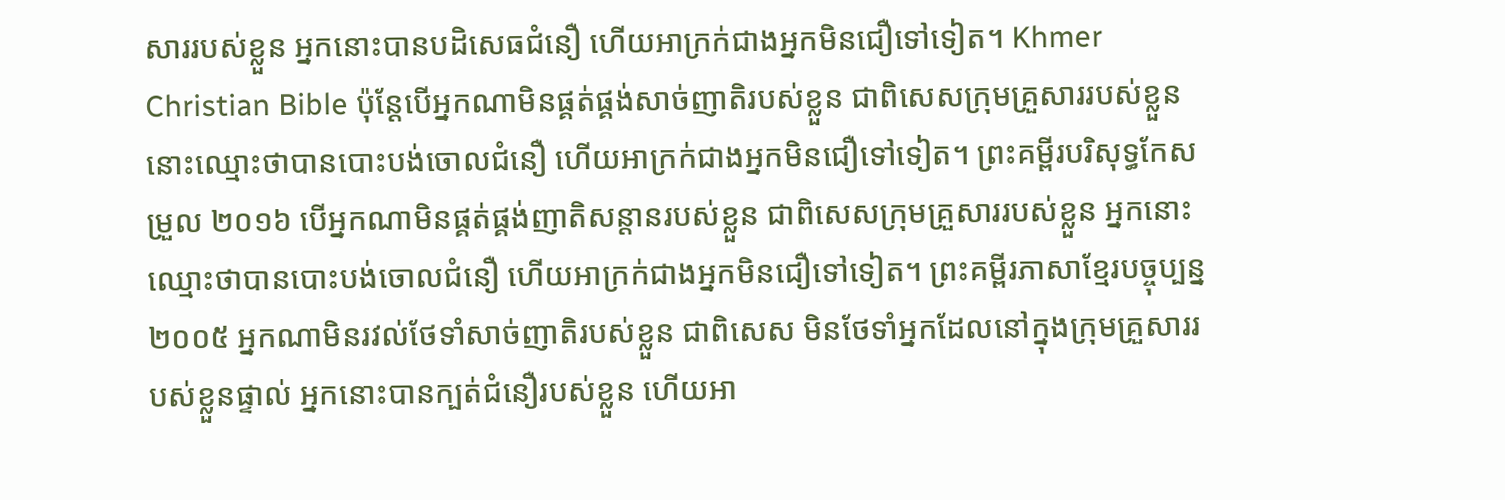សាររបស់ខ្លួន អ្នកនោះបានបដិសេធជំនឿ ហើយអាក្រក់ជាងអ្នកមិនជឿទៅទៀត។ Khmer Christian Bible ប៉ុន្ដែបើអ្នកណាមិនផ្គត់ផ្គង់សាច់ញាតិរបស់ខ្លួន ជាពិសេសក្រុមគ្រួសាររបស់ខ្លួន នោះឈ្មោះថាបានបោះបង់ចោលជំនឿ ហើយអាក្រក់ជាងអ្នកមិនជឿទៅទៀត។ ព្រះគម្ពីរបរិសុទ្ធកែសម្រួល ២០១៦ បើអ្នកណាមិនផ្គត់ផ្គង់ញាតិសន្តានរបស់ខ្លួន ជាពិសេសក្រុមគ្រួសាររបស់ខ្លួន អ្នកនោះឈ្មោះថាបានបោះបង់ចោលជំនឿ ហើយអាក្រក់ជាងអ្នកមិនជឿទៅទៀត។ ព្រះគម្ពីរភាសាខ្មែរបច្ចុប្បន្ន ២០០៥ អ្នកណាមិនរវល់ថែទាំសាច់ញាតិរបស់ខ្លួន ជាពិសេស មិនថែទាំអ្នកដែលនៅក្នុងក្រុមគ្រួសាររបស់ខ្លួនផ្ទាល់ អ្នកនោះបានក្បត់ជំនឿរបស់ខ្លួន ហើយអា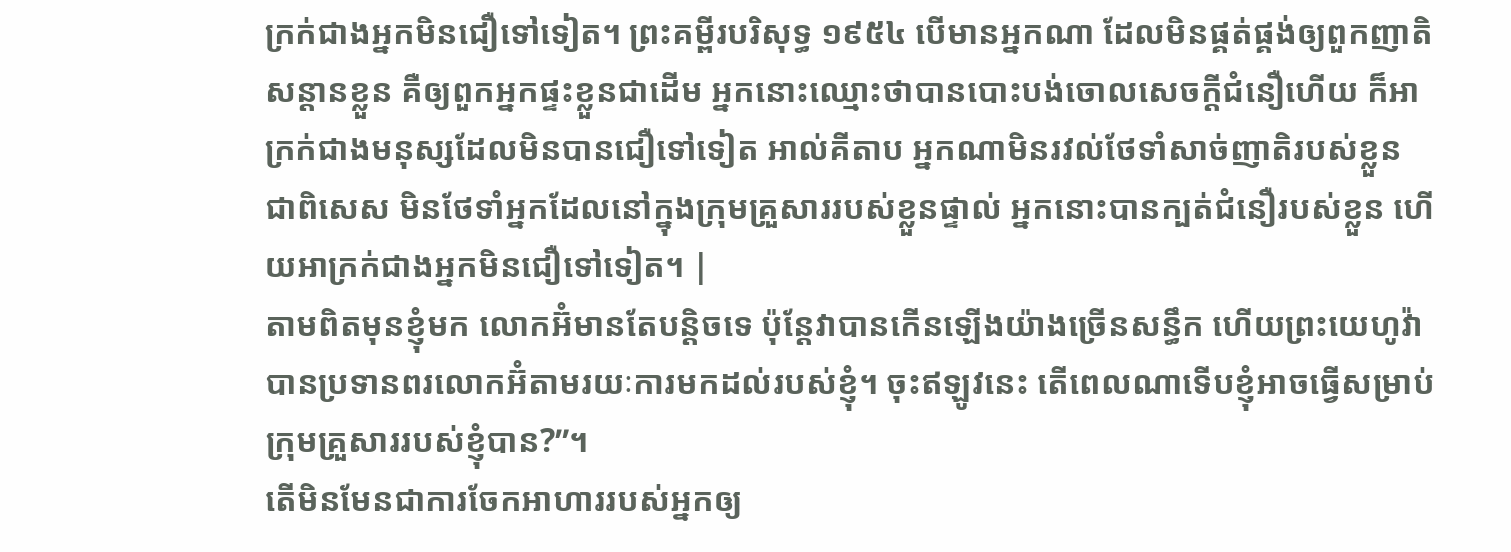ក្រក់ជាងអ្នកមិនជឿទៅទៀត។ ព្រះគម្ពីរបរិសុទ្ធ ១៩៥៤ បើមានអ្នកណា ដែលមិនផ្គត់ផ្គង់ឲ្យពួកញាតិសន្តានខ្លួន គឺឲ្យពួកអ្នកផ្ទះខ្លួនជាដើម អ្នកនោះឈ្មោះថាបានបោះបង់ចោលសេចក្ដីជំនឿហើយ ក៏អាក្រក់ជាងមនុស្សដែលមិនបានជឿទៅទៀត អាល់គីតាប អ្នកណាមិនរវល់ថែទាំសាច់ញាតិរបស់ខ្លួន ជាពិសេស មិនថែទាំអ្នកដែលនៅក្នុងក្រុមគ្រួសាររបស់ខ្លួនផ្ទាល់ អ្នកនោះបានក្បត់ជំនឿរបស់ខ្លួន ហើយអាក្រក់ជាងអ្នកមិនជឿទៅទៀត។ |
តាមពិតមុនខ្ញុំមក លោកអ៊ំមានតែបន្តិចទេ ប៉ុន្តែវាបានកើនឡើងយ៉ាងច្រើនសន្ធឹក ហើយព្រះយេហូវ៉ាបានប្រទានពរលោកអ៊ំតាមរយៈការមកដល់របស់ខ្ញុំ។ ចុះឥឡូវនេះ តើពេលណាទើបខ្ញុំអាចធ្វើសម្រាប់ក្រុមគ្រួសាររបស់ខ្ញុំបាន?”។
តើមិនមែនជាការចែកអាហាររបស់អ្នកឲ្យ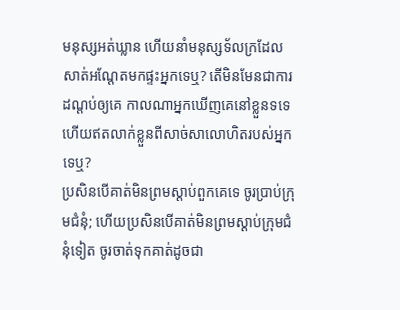មនុស្សអត់ឃ្លាន ហើយនាំមនុស្សទ័លក្រដែលសាត់អណ្ដែតមកផ្ទះអ្នកទេឬ? តើមិនមែនជាការដណ្ដប់ឲ្យគេ កាលណាអ្នកឃើញគេនៅខ្លួនទទេ ហើយឥតលាក់ខ្លួនពីសាច់សាលោហិតរបស់អ្នកទេឬ?
ប្រសិនបើគាត់មិនព្រមស្ដាប់ពួកគេទេ ចូរប្រាប់ក្រុមជំនុំ; ហើយប្រសិនបើគាត់មិនព្រមស្ដាប់ក្រុមជំនុំទៀត ចូរចាត់ទុកគាត់ដូចជា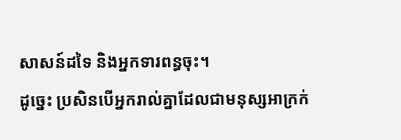សាសន៍ដទៃ និងអ្នកទារពន្ធចុះ។
ដូច្នេះ ប្រសិនបើអ្នករាល់គ្នាដែលជាមនុស្សអាក្រក់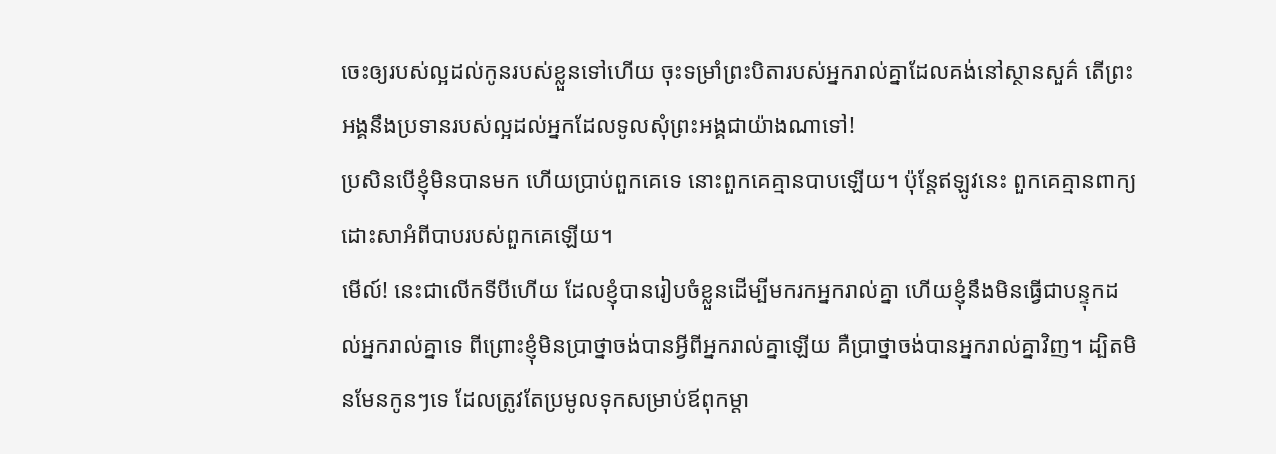ចេះឲ្យរបស់ល្អដល់កូនរបស់ខ្លួនទៅហើយ ចុះទម្រាំព្រះបិតារបស់អ្នករាល់គ្នាដែលគង់នៅស្ថានសួគ៌ តើព្រះអង្គនឹងប្រទានរបស់ល្អដល់អ្នកដែលទូលសុំព្រះអង្គជាយ៉ាងណាទៅ!
ប្រសិនបើខ្ញុំមិនបានមក ហើយប្រាប់ពួកគេទេ នោះពួកគេគ្មានបាបឡើយ។ ប៉ុន្តែឥឡូវនេះ ពួកគេគ្មានពាក្យដោះសាអំពីបាបរបស់ពួកគេឡើយ។
មើល៍! នេះជាលើកទីបីហើយ ដែលខ្ញុំបានរៀបចំខ្លួនដើម្បីមករកអ្នករាល់គ្នា ហើយខ្ញុំនឹងមិនធ្វើជាបន្ទុកដល់អ្នករាល់គ្នាទេ ពីព្រោះខ្ញុំមិនប្រាថ្នាចង់បានអ្វីពីអ្នករាល់គ្នាឡើយ គឺប្រាថ្នាចង់បានអ្នករាល់គ្នាវិញ។ ដ្បិតមិនមែនកូនៗទេ ដែលត្រូវតែប្រមូលទុកសម្រាប់ឪពុកម្ដា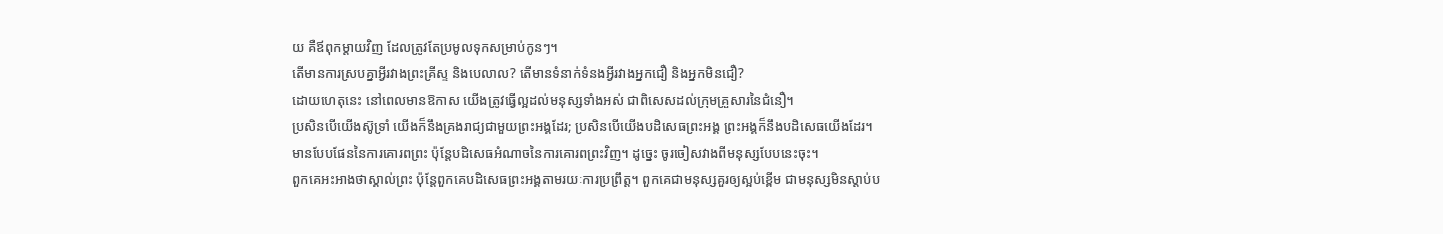យ គឺឪពុកម្ដាយវិញ ដែលត្រូវតែប្រមូលទុកសម្រាប់កូនៗ។
តើមានការស្របគ្នាអ្វីរវាងព្រះគ្រីស្ទ និងបេលាល? តើមានទំនាក់ទំនងអ្វីរវាងអ្នកជឿ និងអ្នកមិនជឿ?
ដោយហេតុនេះ នៅពេលមានឱកាស យើងត្រូវធ្វើល្អដល់មនុស្សទាំងអស់ ជាពិសេសដល់ក្រុមគ្រួសារនៃជំនឿ។
ប្រសិនបើយើងស៊ូទ្រាំ យើងក៏នឹងគ្រងរាជ្យជាមួយព្រះអង្គដែរ; ប្រសិនបើយើងបដិសេធព្រះអង្គ ព្រះអង្គក៏នឹងបដិសេធយើងដែរ។
មានបែបផែននៃការគោរពព្រះ ប៉ុន្តែបដិសេធអំណាចនៃការគោរពព្រះវិញ។ ដូច្នេះ ចូរចៀសវាងពីមនុស្សបែបនេះចុះ។
ពួកគេអះអាងថាស្គាល់ព្រះ ប៉ុន្តែពួកគេបដិសេធព្រះអង្គតាមរយៈការប្រព្រឹត្ត។ ពួកគេជាមនុស្សគួរឲ្យស្អប់ខ្ពើម ជាមនុស្សមិនស្ដាប់ប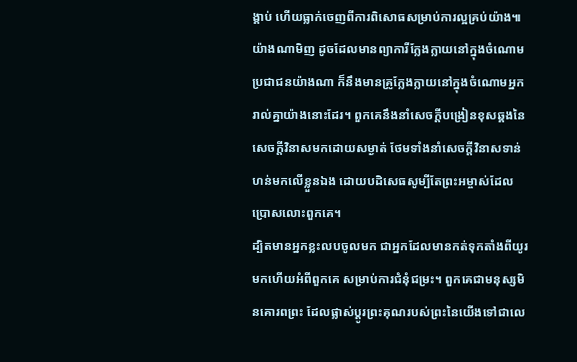ង្គាប់ ហើយធ្លាក់ចេញពីការពិសោធសម្រាប់ការល្អគ្រប់យ៉ាង៕
យ៉ាងណាមិញ ដូចដែលមានព្យាការីក្លែងក្លាយនៅក្នុងចំណោមប្រជាជនយ៉ាងណា ក៏នឹងមានគ្រូក្លែងក្លាយនៅក្នុងចំណោមអ្នករាល់គ្នាយ៉ាងនោះដែរ។ ពួកគេនឹងនាំសេចក្ដីបង្រៀនខុសឆ្គងនៃសេចក្ដីវិនាសមកដោយសម្ងាត់ ថែមទាំងនាំសេចក្ដីវិនាសទាន់ហន់មកលើខ្លួនឯង ដោយបដិសេធសូម្បីតែព្រះអម្ចាស់ដែលប្រោសលោះពួកគេ។
ដ្បិតមានអ្នកខ្លះលបចូលមក ជាអ្នកដែលមានកត់ទុកតាំងពីយូរមកហើយអំពីពួកគេ សម្រាប់ការជំនុំជម្រះ។ ពួកគេជាមនុស្សមិនគោរពព្រះ ដែលផ្លាស់ប្ដូរព្រះគុណរបស់ព្រះនៃយើងទៅជាលេ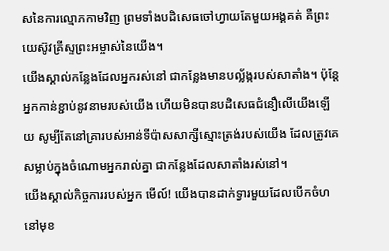សនៃការល្មោភកាមវិញ ព្រមទាំងបដិសេធចៅហ្វាយតែមួយអង្គគត់ គឺព្រះយេស៊ូវគ្រីស្ទព្រះអម្ចាស់នៃយើង។
យើងស្គាល់កន្លែងដែលអ្នករស់នៅ ជាកន្លែងមានបល្ល័ង្ករបស់សាតាំង។ ប៉ុន្តែអ្នកកាន់ខ្ជាប់នូវនាមរបស់យើង ហើយមិនបានបដិសេធជំនឿលើយើងឡើយ សូម្បីតែនៅគ្រារបស់អាន់ទីប៉ាសសាក្សីស្មោះត្រង់របស់យើង ដែលត្រូវគេសម្លាប់ក្នុងចំណោមអ្នករាល់គ្នា ជាកន្លែងដែលសាតាំងរស់នៅ។
យើងស្គាល់កិច្ចការរបស់អ្នក មើល៍! យើងបានដាក់ទ្វារមួយដែលបើកចំហនៅមុខ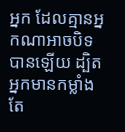អ្នក ដែលគ្មានអ្នកណាអាចបិទបានឡើយ ដ្បិតអ្នកមានកម្លាំងតែ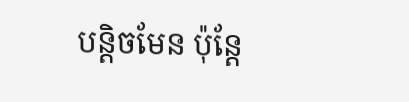បន្តិចមែន ប៉ុន្តែ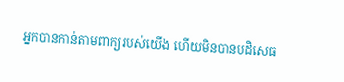អ្នកបានកាន់តាមពាក្យរបស់យើង ហើយមិនបានបដិសេធ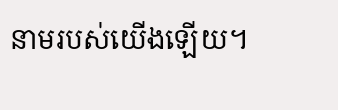នាមរបស់យើងឡើយ។